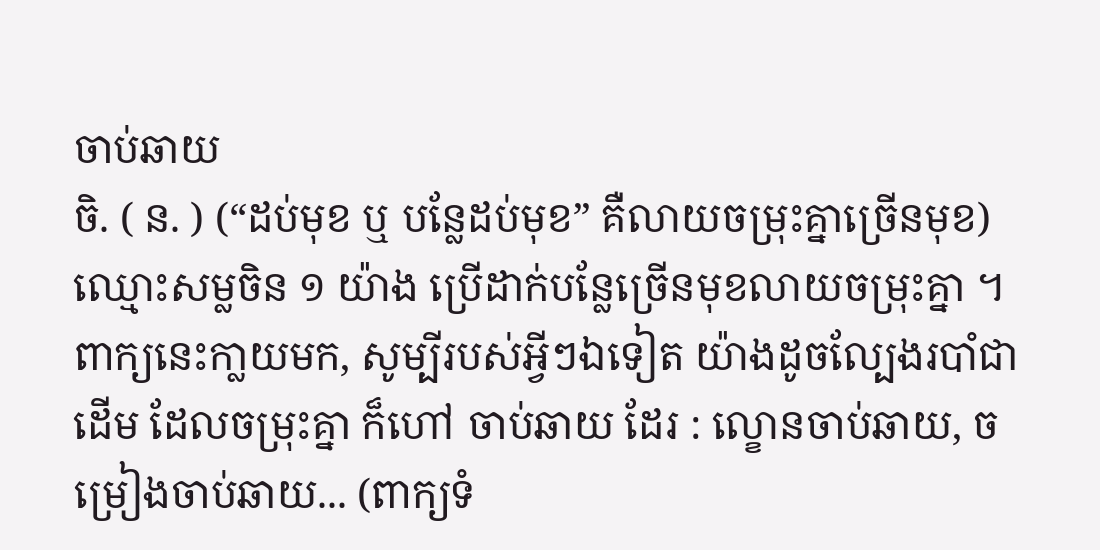ចាប់ឆាយ
ចិ. ( ន. ) (“ដប់មុខ ឬ បន្លែដប់មុខ” គឺលាយចម្រុះគ្នាច្រើនមុខ) ឈ្មោះសម្លចិន ១ យ៉ាង ប្រើដាក់បន្លែច្រើនមុខលាយចម្រុះគ្នា ។ ពាក្យនេះកា្លយមក, សូម្បីរបស់អ្វីៗឯទៀត យ៉ាងដូចល្បែងរបាំជាដើម ដែលចម្រុះគ្នា ក៏ហៅ ចាប់ឆាយ ដែរ : ល្ខោនចាប់ឆាយ, ចម្រៀងចាប់ឆាយ... (ពាក្យទំ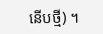នើបថ្មី) ។